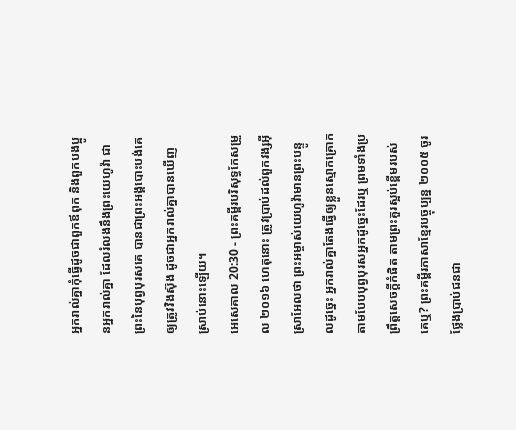អ្នករាល់គ្នាកុំធ្វើដូចជាពួកឪពុក និងពួកបងប្អូនអ្នករាល់គ្នា ដែលរំលងនឹងព្រះយេហូវ៉ា ជាព្រះនៃបុព្វបុរសគេ បានជាព្រះអង្គបោះបង់គេឲ្យត្រូវវិងស៊ុង ដូចជាអ្នករាល់គ្នាបានឃើញស្រាប់នោះឡើយ។
អេសេគាល 20:30 - ព្រះគម្ពីរបរិសុទ្ធកែសម្រួល ២០១៦ ហេតុនោះ ត្រូវប្រាប់ដល់ពួកវង្សអ៊ីស្រាអែលថា ព្រះអម្ចាស់យេហូវ៉ាមានព្រះបន្ទូលដូច្នេះ អ្នករាល់គ្នាតែងធ្វើឲ្យខ្លួនស្មោកគ្រោក តាមបែបបុព្វបុរសអ្នកដូច្នេះដែរឬ ព្រមទាំងប្រព្រឹត្តសេចក្ដីកំផិត តាមព្រះគួរស្អប់ខ្ពើមរបស់គេឬ? ព្រះគម្ពីរភាសាខ្មែរបច្ចុប្បន្ន ២០០៥ ចូរថ្លែងប្រាប់ជនជា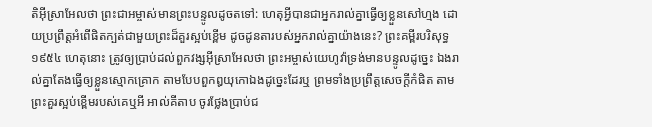តិអ៊ីស្រាអែលថា ព្រះជាអម្ចាស់មានព្រះបន្ទូលដូចតទៅ: ហេតុអ្វីបានជាអ្នករាល់គ្នាធ្វើឲ្យខ្លួនសៅហ្មង ដោយប្រព្រឹត្តអំពើផិតក្បត់ជាមួយព្រះដ៏គួរស្អប់ខ្ពើម ដូចដូនតារបស់អ្នករាល់គ្នាយ៉ាងនេះ? ព្រះគម្ពីរបរិសុទ្ធ ១៩៥៤ ហេតុនោះ ត្រូវឲ្យប្រាប់ដល់ពួកវង្សអ៊ីស្រាអែលថា ព្រះអម្ចាស់យេហូវ៉ាទ្រង់មានបន្ទូលដូច្នេះ ឯងរាល់គ្នាតែងធ្វើឲ្យខ្លួនស្មោកគ្រោក តាមបែបពួកឰយុកោឯងដូច្នេះដែរឬ ព្រមទាំងប្រព្រឹត្តសេចក្ដីកំផិត តាមព្រះគួរស្អប់ខ្ពើមរបស់គេឬអី អាល់គីតាប ចូរថ្លែងប្រាប់ជ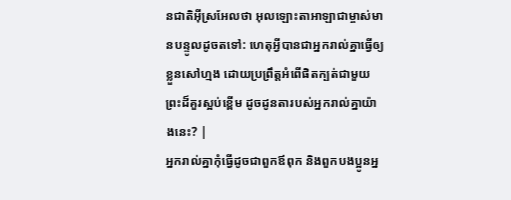នជាតិអ៊ីស្រអែលថា អុលឡោះតាអាឡាជាម្ចាស់មានបន្ទូលដូចតទៅ: ហេតុអ្វីបានជាអ្នករាល់គ្នាធ្វើឲ្យខ្លួនសៅហ្មង ដោយប្រព្រឹត្តអំពើផិតក្បត់ជាមួយព្រះដ៏គួរស្អប់ខ្ពើម ដូចដូនតារបស់អ្នករាល់គ្នាយ៉ាងនេះ? |
អ្នករាល់គ្នាកុំធ្វើដូចជាពួកឪពុក និងពួកបងប្អូនអ្ន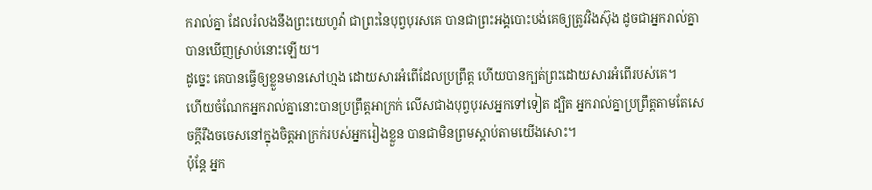ករាល់គ្នា ដែលរំលងនឹងព្រះយេហូវ៉ា ជាព្រះនៃបុព្វបុរសគេ បានជាព្រះអង្គបោះបង់គេឲ្យត្រូវវិងស៊ុង ដូចជាអ្នករាល់គ្នាបានឃើញស្រាប់នោះឡើយ។
ដូច្នេះ គេបានធ្វើឲ្យខ្លួនមានសៅហ្មង ដោយសារអំពើដែលប្រព្រឹត្ត ហើយបានក្បត់ព្រះដោយសារអំពើរបស់គេ។
ហើយចំណែកអ្នករាល់គ្នានោះបានប្រព្រឹត្តអាក្រក់ លើសជាងបុព្វបុរសអ្នកទៅទៀត ដ្បិត អ្នករាល់គ្នាប្រព្រឹត្តតាមតែសេចក្ដីរឹងចចេសនៅក្នុងចិត្តអាក្រក់របស់អ្នករៀងខ្លួន បានជាមិនព្រមស្តាប់តាមយើងសោះ។
ប៉ុន្តែ អ្នក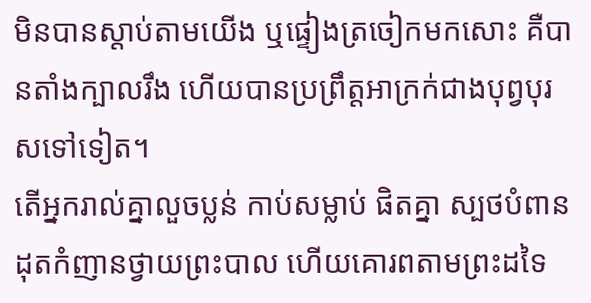មិនបានស្តាប់តាមយើង ឬផ្ទៀងត្រចៀកមកសោះ គឺបានតាំងក្បាលរឹង ហើយបានប្រព្រឹត្តអាក្រក់ជាងបុព្វបុរសទៅទៀត។
តើអ្នករាល់គ្នាលួចប្លន់ កាប់សម្លាប់ ផិតគ្នា ស្បថបំពាន ដុតកំញានថ្វាយព្រះបាល ហើយគោរពតាមព្រះដទៃ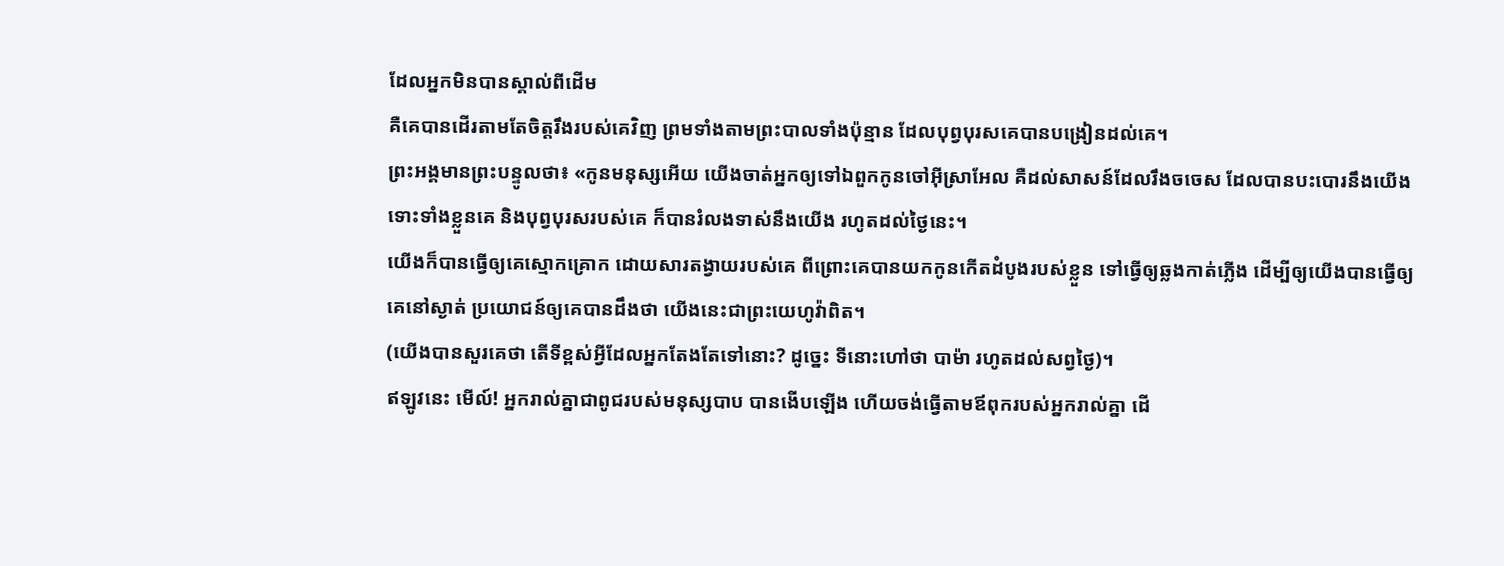ដែលអ្នកមិនបានស្គាល់ពីដើម
គឺគេបានដើរតាមតែចិត្តរឹងរបស់គេវិញ ព្រមទាំងតាមព្រះបាលទាំងប៉ុន្មាន ដែលបុព្វបុរសគេបានបង្រៀនដល់គេ។
ព្រះអង្គមានព្រះបន្ទូលថា៖ «កូនមនុស្សអើយ យើងចាត់អ្នកឲ្យទៅឯពួកកូនចៅអ៊ីស្រាអែល គឺដល់សាសន៍ដែលរឹងចចេស ដែលបានបះបោរនឹងយើង ទោះទាំងខ្លួនគេ និងបុព្វបុរសរបស់គេ ក៏បានរំលងទាស់នឹងយើង រហូតដល់ថ្ងៃនេះ។
យើងក៏បានធ្វើឲ្យគេស្មោកគ្រោក ដោយសារតង្វាយរបស់គេ ពីព្រោះគេបានយកកូនកើតដំបូងរបស់ខ្លួន ទៅធ្វើឲ្យឆ្លងកាត់ភ្លើង ដើម្បីឲ្យយើងបានធ្វើឲ្យគេនៅស្ងាត់ ប្រយោជន៍ឲ្យគេបានដឹងថា យើងនេះជាព្រះយេហូវ៉ាពិត។
(យើងបានសួរគេថា តើទីខ្ពស់អ្វីដែលអ្នកតែងតែទៅនោះ? ដូច្នេះ ទីនោះហៅថា បាម៉ា រហូតដល់សព្វថ្ងៃ)។
ឥឡូវនេះ មើល៍! អ្នករាល់គ្នាជាពូជរបស់មនុស្សបាប បានងើបឡើង ហើយចង់ធ្វើតាមឪពុករបស់អ្នករាល់គ្នា ដើ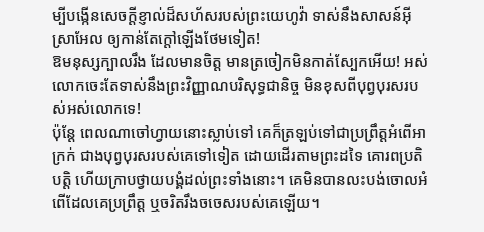ម្បីបង្កើនសេចក្ដីខ្ញាល់ដ៏សហ័សរបស់ព្រះយេហូវ៉ា ទាស់នឹងសាសន៍អ៊ីស្រាអែល ឲ្យកាន់តែក្តៅឡើងថែមទៀត!
ឱមនុស្សក្បាលរឹង ដែលមានចិត្ត មានត្រចៀកមិនកាត់ស្បែកអើយ! អស់លោកចេះតែទាស់នឹងព្រះវិញ្ញាណបរិសុទ្ធជានិច្ច មិនខុសពីបុព្វបុរសរបស់អស់លោកទេ!
ប៉ុន្ដែ ពេលណាចៅហ្វាយនោះស្លាប់ទៅ គេក៏ត្រឡប់ទៅជាប្រព្រឹត្តអំពើអាក្រក់ ជាងបុព្វបុរសរបស់គេទៅទៀត ដោយដើរតាមព្រះដទៃ គោរពប្រតិបត្តិ ហើយក្រាបថ្វាយបង្គំដល់ព្រះទាំងនោះ។ គេមិនបានលះបង់ចោលអំពើដែលគេប្រព្រឹត្ត ឬចរិតរឹងចចេសរបស់គេឡើយ។